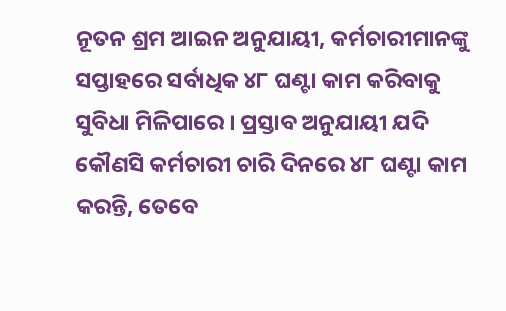ନୂତନ ଶ୍ରମ ଆଇନ ଅନୁଯାୟୀ, କର୍ମଚାରୀମାନଙ୍କୁ ସପ୍ତାହରେ ସର୍ବାଧିକ ୪୮ ଘଣ୍ଟା କାମ କରିବାକୁ ସୁବିଧା ମିଳିପାରେ । ପ୍ରସ୍ତାବ ଅନୁଯାୟୀ ଯଦି କୌଣସି କର୍ମଚାରୀ ଚାରି ଦିନରେ ୪୮ ଘଣ୍ଟା କାମ କରନ୍ତି, ତେବେ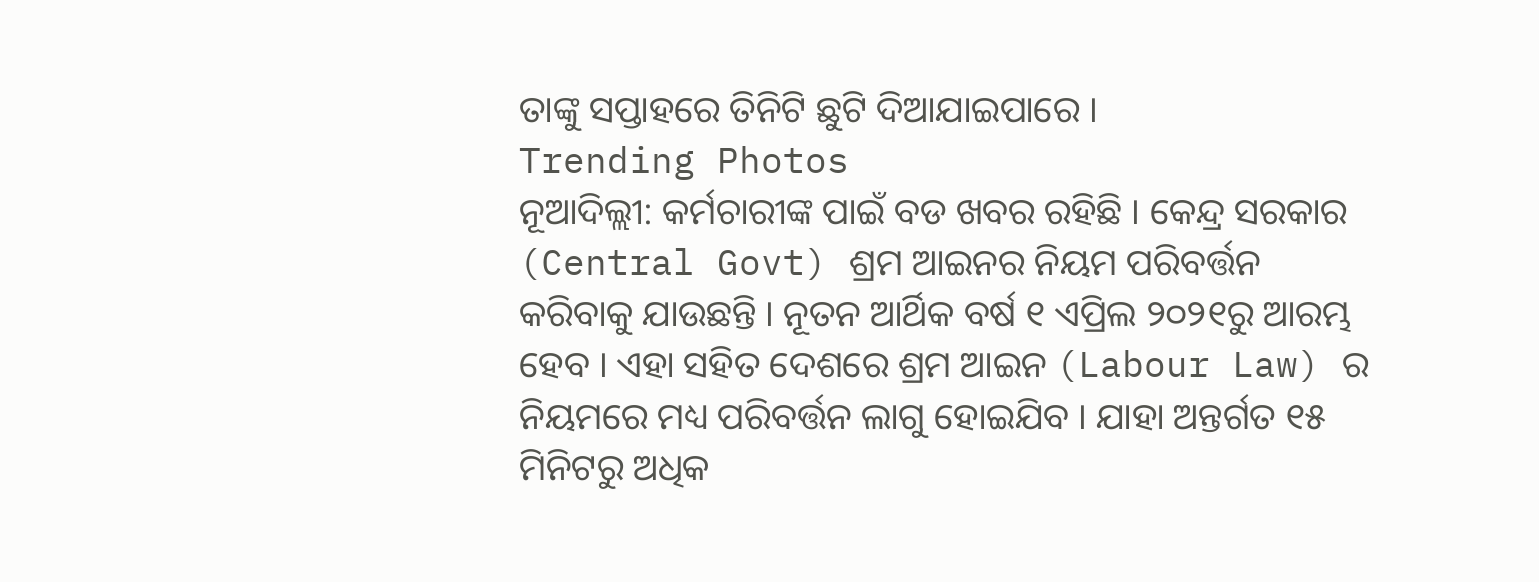ତାଙ୍କୁ ସପ୍ତାହରେ ତିନିଟି ଛୁଟି ଦିଆଯାଇପାରେ ।
Trending Photos
ନୂଆଦିଲ୍ଲୀ: କର୍ମଚାରୀଙ୍କ ପାଇଁ ବଡ ଖବର ରହିଛି । କେନ୍ଦ୍ର ସରକାର (Central Govt) ଶ୍ରମ ଆଇନର ନିୟମ ପରିବର୍ତ୍ତନ କରିବାକୁ ଯାଉଛନ୍ତି । ନୂତନ ଆର୍ଥିକ ବର୍ଷ ୧ ଏପ୍ରିଲ ୨୦୨୧ରୁ ଆରମ୍ଭ ହେବ । ଏହା ସହିତ ଦେଶରେ ଶ୍ରମ ଆଇନ (Labour Law) ର ନିୟମରେ ମଧ୍ୟ ପରିବର୍ତ୍ତନ ଲାଗୁ ହୋଇଯିବ । ଯାହା ଅନ୍ତର୍ଗତ ୧୫ ମିନିଟରୁ ଅଧିକ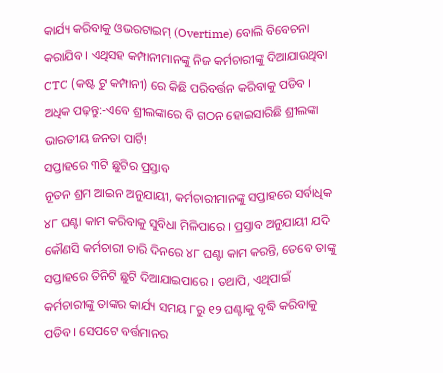କାର୍ଯ୍ୟ କରିବାକୁ ଓଭରଟାଇମ୍ (Overtime) ବୋଲି ବିବେଚନା କରାଯିବ । ଏଥିସହ କମ୍ପାନୀମାନଙ୍କୁ ନିଜ କର୍ମଚାରୀଙ୍କୁ ଦିଆଯାଉଥିବା CTC (କଷ୍ଟ ଟୁ କମ୍ପାନୀ) ରେ କିଛି ପରିବର୍ତ୍ତନ କରିବାକୁ ପଡିବ ।
ଅଧିକ ପଢ଼ନ୍ତୁ:-ଏବେ ଶ୍ରୀଲଙ୍କାରେ ବି ଗଠନ ହୋଇସାରିଛି ଶ୍ରୀଲଙ୍କା ଭାରତୀୟ ଜନତା ପାର୍ଟି!
ସପ୍ତାହରେ ୩ଟି ଛୁଟିର ପ୍ରସ୍ତାବ
ନୂତନ ଶ୍ରମ ଆଇନ ଅନୁଯାୟୀ, କର୍ମଚାରୀମାନଙ୍କୁ ସପ୍ତାହରେ ସର୍ବାଧିକ ୪୮ ଘଣ୍ଟା କାମ କରିବାକୁ ସୁବିଧା ମିଳିପାରେ । ପ୍ରସ୍ତାବ ଅନୁଯାୟୀ ଯଦି କୌଣସି କର୍ମଚାରୀ ଚାରି ଦିନରେ ୪୮ ଘଣ୍ଟା କାମ କରନ୍ତି, ତେବେ ତାଙ୍କୁ ସପ୍ତାହରେ ତିନିଟି ଛୁଟି ଦିଆଯାଇପାରେ । ତଥାପି, ଏଥିପାଇଁ କର୍ମଚାରୀଙ୍କୁ ତାଙ୍କର କାର୍ଯ୍ୟ ସମୟ ୮ରୁ ୧୨ ଘଣ୍ଟାକୁ ବୃଦ୍ଧି କରିବାକୁ ପଡିବ । ସେପଟେ ବର୍ତ୍ତମାନର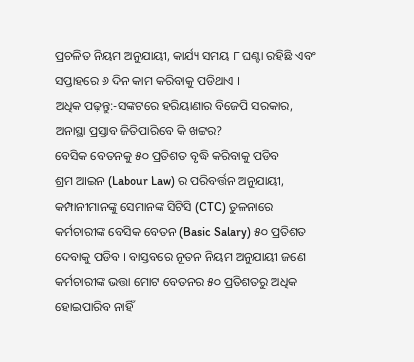ପ୍ରଚଳିତ ନିୟମ ଅନୁଯାୟୀ, କାର୍ଯ୍ୟ ସମୟ ୮ ଘଣ୍ଟା ରହିଛି ଏବଂ ସପ୍ତାହରେ ୬ ଦିନ କାମ କରିବାକୁ ପଡିଥାଏ ।
ଅଧିକ ପଢ଼ନ୍ତୁ:-ସଙ୍କଟରେ ହରିୟାଣାର ବିଜେପି ସରକାର, ଅନାସ୍ଥା ପ୍ରସ୍ତାବ ଜିତିପାରିବେ କି ଖଟ୍ଟର?
ବେସିକ ବେତନକୁ ୫୦ ପ୍ରତିଶତ ବୃଦ୍ଧି କରିବାକୁ ପଡିବ
ଶ୍ରମ ଆଇନ (Labour Law) ର ପରିବର୍ତ୍ତନ ଅନୁଯାୟୀ, କମ୍ପାନୀମାନଙ୍କୁ ସେମାନଙ୍କ ସିଟିସି (CTC) ତୁଳନାରେ କର୍ମଚାରୀଙ୍କ ବେସିକ ବେତନ (Basic Salary) ୫୦ ପ୍ରତିଶତ ଦେବାକୁ ପଡିବ । ବାସ୍ତବରେ ନୂତନ ନିୟମ ଅନୁଯାୟୀ ଜଣେ କର୍ମଚାରୀଙ୍କ ଭତ୍ତା ମୋଟ ବେତନର ୫୦ ପ୍ରତିଶତରୁ ଅଧିକ ହୋଇପାରିବ ନାହିଁ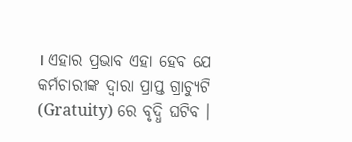। ଏହାର ପ୍ରଭାବ ଏହା ହେବ ଯେ କର୍ମଚାରୀଙ୍କ ଦ୍ୱାରା ପ୍ରାପ୍ତ ଗ୍ରାଚ୍ୟୁଟି (Gratuity) ରେ ବୃଦ୍ଧି ଘଟିବ ।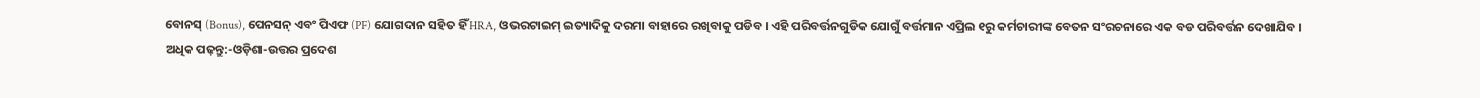ବୋନସ୍ (Bonus), ପେନସନ୍ ଏବଂ ପିଏଫ (PF) ଯୋଗଦାନ ସହିତ ହିଁ HRA, ଓଭରଟାଇମ୍ ଇତ୍ୟାଦିକୁ ଦରମା ବାହାରେ ରଖିବାକୁ ପଡିବ । ଏହି ପରିବର୍ତ୍ତନଗୁଡିକ ଯୋଗୁଁ ବର୍ତ୍ତମାନ ଏପ୍ରିଲ ୧ରୁ କର୍ମଚାରୀଙ୍କ ବେତନ ସଂରଚନାରେ ଏକ ବଡ ପରିବର୍ତ୍ତନ ଦେଖାଯିବ ।
ଅଧିକ ପଢ଼ନ୍ତୁ:-ଓଡ଼ିଶା-ଉତ୍ତର ପ୍ରଦେଶ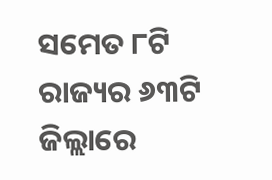ସମେତ ୮ଟି ରାଜ୍ୟର ୬୩ଟି ଜିଲ୍ଲାରେ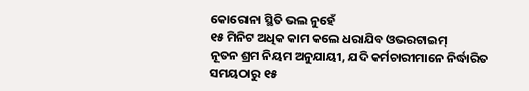କୋରୋନା ସ୍ଥିତି ଭଲ ନୁହେଁ
୧୫ ମିନିଟ ଅଧିକ କାମ କଲେ ଧରାଯିବ ଓଭରଟାଇମ୍
ନୂତନ ଶ୍ରମ ନିୟମ ଅନୁଯାୟୀ, ଯଦି କର୍ମଚାରୀମାନେ ନିର୍ଦ୍ଧାରିତ ସମୟଠାରୁ ୧୫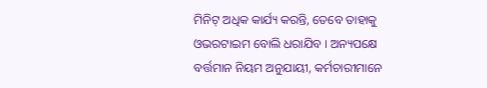ମିନିଟ୍ ଅଧିକ କାର୍ଯ୍ୟ କରନ୍ତି, ତେବେ ତାହାକୁ ଓଭରଟାଇମ ବୋଲି ଧରାଯିବ । ଅନ୍ୟପକ୍ଷେ ବର୍ତ୍ତମାନ ନିୟମ ଅନୁଯାୟୀ, କର୍ମଚାରୀମାନେ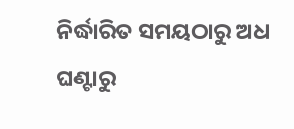ନିର୍ଦ୍ଧାରିତ ସମୟଠାରୁ ଅଧ ଘଣ୍ଟାରୁ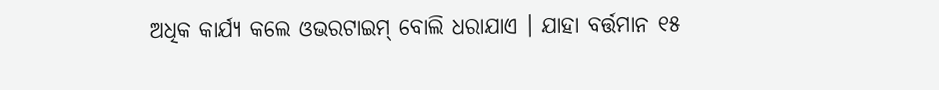ଅଧିକ କାର୍ଯ୍ୟ କଲେ ଓଭରଟାଇମ୍ ବୋଲି ଧରାଯାଏ । ଯାହା ବର୍ତ୍ତମାନ ୧୫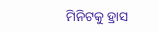ମିନିଟକୁ ହ୍ରାସ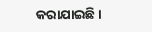କରାଯାଇଛି ।